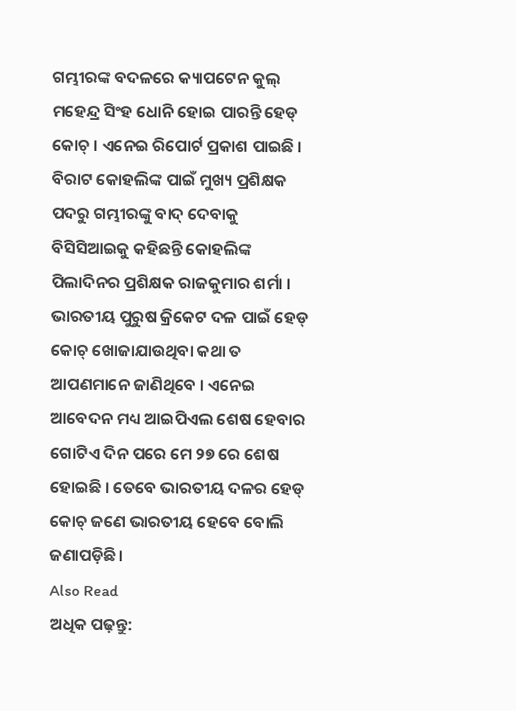ଗମ୍ଭୀରଙ୍କ ବଦଳରେ କ୍ୟାପଟେନ କୁଲ୍ ମହେନ୍ଦ୍ର ସିଂହ ଧୋନି ହୋଇ ପାରନ୍ତି ହେଡ୍ କୋଚ୍ । ଏନେଇ ରିପୋର୍ଟ ପ୍ରକାଶ ପାଇଛି । ବିରାଟ କୋହଲିଙ୍କ ପାଇଁ ମୁଖ୍ୟ ପ୍ରଶିକ୍ଷକ ପଦରୁ ଗମ୍ଭୀରଙ୍କୁ ବାଦ୍ ଦେବାକୁ ବିସିସିଆଇକୁ କହିଛନ୍ତି କୋହଲିଙ୍କ ପିଲାଦିନର ପ୍ରଶିକ୍ଷକ ରାଜକୁମାର ଶର୍ମା ।
ଭାରତୀୟ ପୁରୁଷ କ୍ରିକେଟ ଦଳ ପାଇଁ ହେଡ୍ କୋଚ୍ ଖୋଜାଯାଉଥିବା କଥା ତ ଆପଣମାନେ ଜାଣିଥିବେ । ଏନେଇ ଆବେଦନ ମଧ୍ୟ ଆଇପିଏଲ ଶେଷ ହେବାର ଗୋଟିଏ ଦିନ ପରେ ମେ ୨୭ ରେ ଶେଷ ହୋଇଛି । ତେବେ ଭାରତୀୟ ଦଳର ହେଡ୍ କୋଚ୍ ଜଣେ ଭାରତୀୟ ହେବେ ବୋଲି ଜଣାପଡ଼ିଛି।
Also Read
ଅଧିକ ପଢ଼ନ୍ତୁ: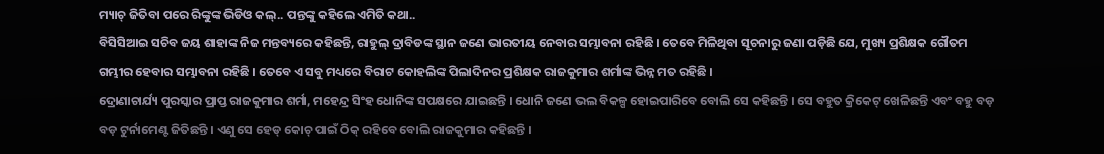ମ୍ୟାଚ୍ ଜିତିବା ପରେ ରିଙ୍କୁଙ୍କ ଭିଡିଓ କଲ୍.. ପନ୍ତଙ୍କୁ କହିଲେ ଏମିତି କଥା..
ବିସିସିଆଇ ସଚିବ ଜୟ ଶାହାଙ୍କ ନିଜ ମନ୍ତବ୍ୟରେ କହିଛନ୍ତି, ରାହୁଲ୍ ଦ୍ରାବିଡଙ୍କ ସ୍ଥାନ ଜଣେ ଭାରତୀୟ ନେବାର ସମ୍ଭାବନା ରହିଛି । ତେବେ ମିଳିଥିବା ସୂଚନାରୁ ଜଣା ପଡ଼ିଛି ଯେ, ମୁଖ୍ୟ ପ୍ରଶିକ୍ଷକ ଗୌତମ ଗମ୍ଭୀର ହେବାର ସମ୍ଭାବନା ରହିଛି । ତେବେ ଏ ସବୁ ମଧ୍ୟରେ ବିରାଟ କୋହଲିଙ୍କ ପିଲାଦିନର ପ୍ରଶିକ୍ଷକ ରାଜକୁମାର ଶର୍ମାଙ୍କ ଭିନ୍ନ ମତ ରହିଛି ।
ଦ୍ରୋଣାଚାର୍ଯ୍ୟ ପୁରସ୍କାର ପ୍ରାପ୍ତ ରାଜକୁମାର ଶର୍ମା, ମହେନ୍ଦ୍ର ସିଂହ ଧୋନିଙ୍କ ସପକ୍ଷରେ ଯାଇଛନ୍ତି । ଧୋନି ଜଣେ ଭଲ ବିକଳ୍ପ ହୋଇପାରିବେ ବୋଲି ସେ କହିଛନ୍ତି । ସେ ବହୁତ କ୍ରିକେଟ୍ ଖେଳିଛନ୍ତି ଏବଂ ବହୁ ବଡ଼ ବଡ଼ ଟୁର୍ନାମେଣ୍ଟ ଜିତିଛନ୍ତି । ଏଣୁ ସେ ହେଡ୍ କୋଚ୍ ପାଇଁ ଠିକ୍ ରହିବେ ବୋଲି ରାଜକୁମାର କହିଛନ୍ତି ।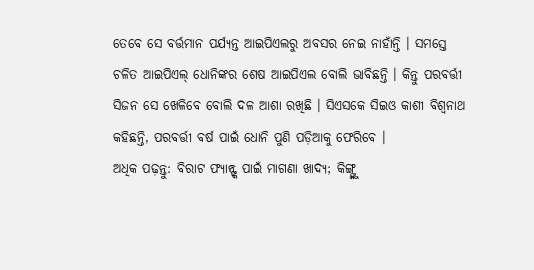ତେବେ ସେ ବର୍ତ୍ତମାନ ପର୍ଯ୍ୟନ୍ତ ଆଇପିଏଲରୁ ଅବସର ନେଇ ନାହାଁନ୍ତି । ସମସ୍ତେ ଚଳିତ ଆଇପିଏଲ୍ ଧୋନିଙ୍କର ଶେଷ ଆଇପିଏଲ ବୋଲି ଭାବିଛନ୍ତି । କିନ୍ତୁ ପରବର୍ତ୍ତୀ ସିଜନ ସେ ଖେଳିବେ ବୋଲି ଦଳ ଆଶା ରଖିଛି । ସିଏସକେ ସିଇଓ କାଶୀ ବିଶ୍ୱନାଥ କହିଛନ୍ତି, ପରବର୍ତ୍ତୀ ବର୍ଷ ପାଇଁ ଧୋନି ପୁଣି ପଡ଼ିଆକୁ ଫେରିବେ ।
ଅଧିକ ପଢ଼ନ୍ତୁ: ବିରାଟ ଫ୍ୟାନ୍ଙ୍କ ପାଇଁ ମାଗଣା ଖାଦ୍ୟ; କିଙ୍ଗ୍ଙ୍କୁ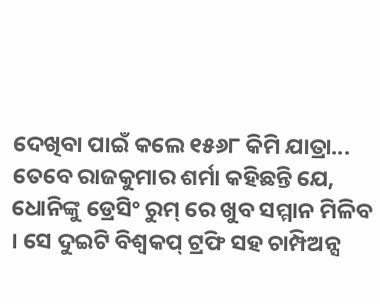ଦେଖିବା ପାଇଁ କଲେ ୧୫୬୮ କିମି ଯାତ୍ରା...
ତେବେ ରାଜକୁମାର ଶର୍ମା କହିଛନ୍ତି ଯେ, ଧୋନିଙ୍କୁ ଡ୍ରେସିଂ ରୁମ୍ ରେ ଖୁବ ସମ୍ମାନ ମିଳିବ । ସେ ଦୁଇଟି ବିଶ୍ୱକପ୍ ଟ୍ରଫି ସହ ଚାମ୍ପିଅନ୍ସ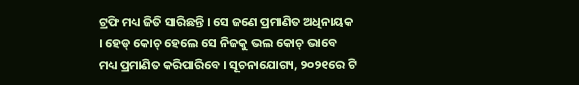ଟ୍ରଫି ମଧ୍ୟ ଜିତି ସାରିଛନ୍ତି । ସେ ଜଣେ ପ୍ରମାଣିତ ଅଧିନାୟକ । ହେଡ୍ କୋଚ୍ ହେଲେ ସେ ନିଜକୁ ଭଲ କୋଚ୍ ଭାବେ ମଧ୍ୟ ପ୍ରମାଣିତ କରିପାରିବେ । ସୂଚନାଯୋଗ୍ୟ, ୨୦୨୧ରେ ଟି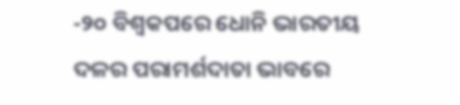-୨୦ ବିଶ୍ୱକପରେ ଧୋନି ଭାରତୀୟ ଦଳର ପରାମର୍ଶଦାତା ଭାବରେ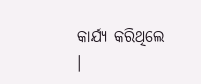କାର୍ଯ୍ୟ କରିଥିଲେ ।